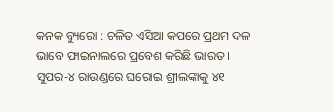କନକ ବ୍ୟୁରୋ : ଚଳିତ ଏସିଆ କପରେ ପ୍ରଥମ ଦଳ ଭାବେ ଫାଇନାଲରେ ପ୍ରବେଶ କରିଛି ଭାରତ । ସୁପର-୪ ରାଉଣ୍ଡରେ ଘରୋଇ ଶ୍ରୀଲଙ୍କାକୁ ୪୧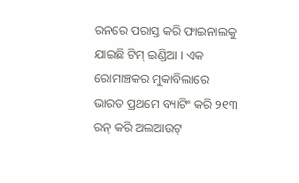ରନରେ ପରାସ୍ତ କରି ଫାଇନାଲକୁ ଯାଇଛି ଟିମ୍ ଇଣ୍ଡିଆ । ଏକ ରୋମାଞ୍ଚକର ମୁକାବିଲାରେ ଭାରତ ପ୍ରଥମେ ବ୍ୟାଟିଂ କରି ୨୧୩ ରନ୍ କରି ଅଲଆଉଟ୍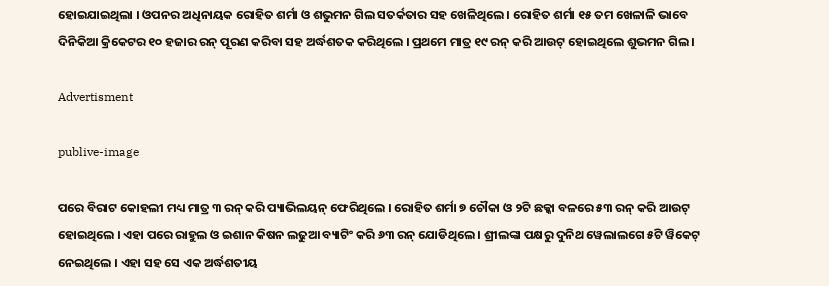ହୋଇଯାଇଥିଲା । ଓପନର ଅଧିନାୟକ ରୋହିତ ଶର୍ମା ଓ ଶଭୁମନ ଗିଲ ସତର୍କତାର ସହ ଖେଳିଥିଲେ । ରୋହିତ ଶର୍ମା ୧୫ ତମ ଖେଳାଳି ଭାବେ ଦିନିକିଆ କ୍ରିକେଟର ୧୦ ହଜାର ରନ୍ ପୂରଣ କରିବା ସହ ଅର୍ଦ୍ଧଶତକ କରିଥିଲେ । ପ୍ରଥମେ ମାତ୍ର ୧୯ ରନ୍ କରି ଆଉଟ୍ ହୋଇଥିଲେ ଶୁଭମନ ଗିଲ ।

Advertisment

publive-image

ପରେ ବିରାଟ କୋହଲୀ ମଧ୍ୟ ମାତ୍ର ୩ ରନ୍ କରି ପ୍ୟାଭିଲୟନ୍ ଫେରିଥିଲେ । ରୋହିତ ଶର୍ମା ୭ ଚୌକା ଓ ୨ଟି ଛକ୍କା ବଳରେ ୫୩ ରନ୍ କରି ଆଉଟ୍ ହୋଇଥିଲେ । ଏହା ପରେ ରାହୁଲ ଓ ଇଶାନ କିଷନ ଲଢୁଆ ବ୍ୟାଟିଂ କରି ୬୩ ରନ୍ ଯୋଡିଥିଲେ । ଶ୍ରୀଲଙ୍କା ପକ୍ଷରୁ ଦୁନିଥ ୱେଲାଲଗେ ୫ଟି ୱିକେଟ୍ ନେଇଥିଲେ । ଏହା ସହ ସେ ଏକ ଅର୍ଦ୍ଧଶତୀୟ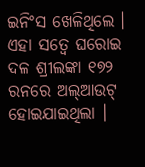ଇନିଂସ ଖେଳିଥିଲେ । ଏହା ସତ୍ୱେ ଘରୋଇ ଦଳ ଶ୍ରୀଲଙ୍କା ୧୭୨ ରନରେ ଅଲ୍ଆଉଟ୍ ହୋଇଯାଇଥିଲା ।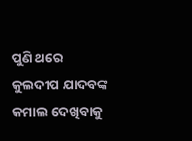ପୁଣି ଥରେ କୁଲଦୀପ ଯାଦବଙ୍କ କମାଲ ଦେଖିବାକୁ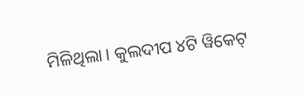ମିଳିଥିଲା । କୁଲଦୀପ ୪ଟି ୱିକେଟ୍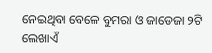ନେଇଥିବା ବେଳେ ବୁମରା ଓ ଜାଡେଜା ୨ଟି ଲେଖାଏଁ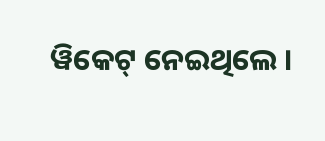ୱିକେଟ୍ ନେଇଥିଲେ ।